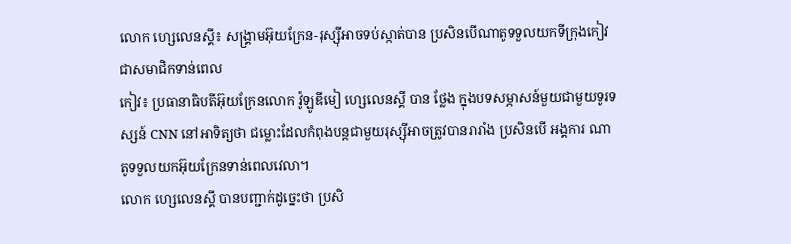លោក ហ្សេលេនស្គី៖ សង្គ្រាមអ៊ុយក្រែន-រុស្ស៊ីអាចទប់ស្កាត់បាន ប្រសិនបើណាតូទទួលយកទីក្រុងកៀវជាសមាជិកទាន់ពេល
កៀវ៖ ប្រធានាធិបតីអ៊ុយក្រែនលោក វ៉ូឡូឌីមៀ ហ្សេលេនស្គី បាន ថ្លែង ក្នុងបទសម្ភាសន៍មួយជាមួយទូរទស្សន៍ CNN នៅអាទិត្យថា ជម្លោះដែលកំពុងបន្តជាមួយរុស្ស៊ីអាចត្រូវបានរារាំង ប្រសិនបើ អង្គការ ណាតូទទួលយកអ៊ុយក្រែនទាន់ពេលវេលា។
លោក ហ្សេលេនស្គី បានបញ្ជាក់ដូច្នេះថា ប្រសិ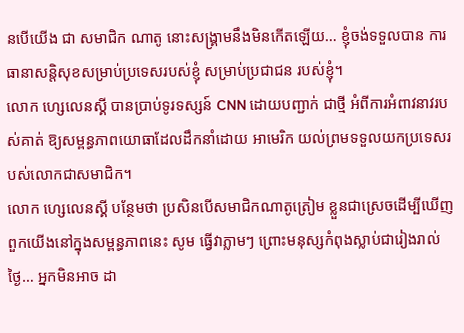នបើយើង ជា សមាជិក ណាតូ នោះសង្រ្គាមនឹងមិនកើតឡើយ… ខ្ញុំចង់ទទួលបាន ការធានាសន្តិសុខសម្រាប់ប្រទេសរបស់ខ្ញុំ សម្រាប់ប្រជាជន របស់ខ្ញុំ។
លោក ហ្សេលេនស្គី បានប្រាប់ទូរទស្សន៍ CNN ដោយបញ្ជាក់ ជាថ្មី អំពីការអំពាវនាវរបស់គាត់ ឱ្យសម្ពន្ធភាពយោធាដែលដឹកនាំដោយ អាមេរិក យល់ព្រមទទួលយកប្រទេសរបស់លោកជាសមាជិក។
លោក ហ្សេលេនស្គី បន្ថែមថា ប្រសិនបើសមាជិកណាតូត្រៀម ខ្លួនជាស្រេចដើម្បីឃើញពួកយើងនៅក្នុងសម្ពន្ធភាពនេះ សូម ធ្វើវាភ្លាមៗ ព្រោះមនុស្សកំពុងស្លាប់ជារៀងរាល់ថ្ងៃ… អ្នកមិនអាច ដា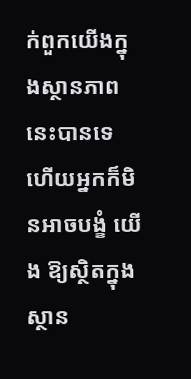ក់ពួកយើងក្នុងស្ថានភាពនេះបានទេ ហើយអ្នកក៏មិនអាចបង្ខំ យើង ឱ្យស្ថិតក្នុងស្ថាន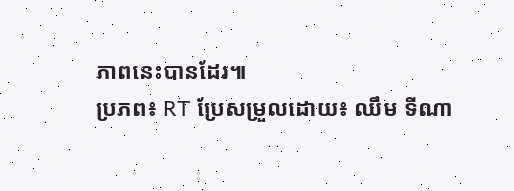ភាពនេះបានដែរ៕
ប្រភព៖ RT ប្រែសម្រួលដោយ៖ ឈឹម ទីណា